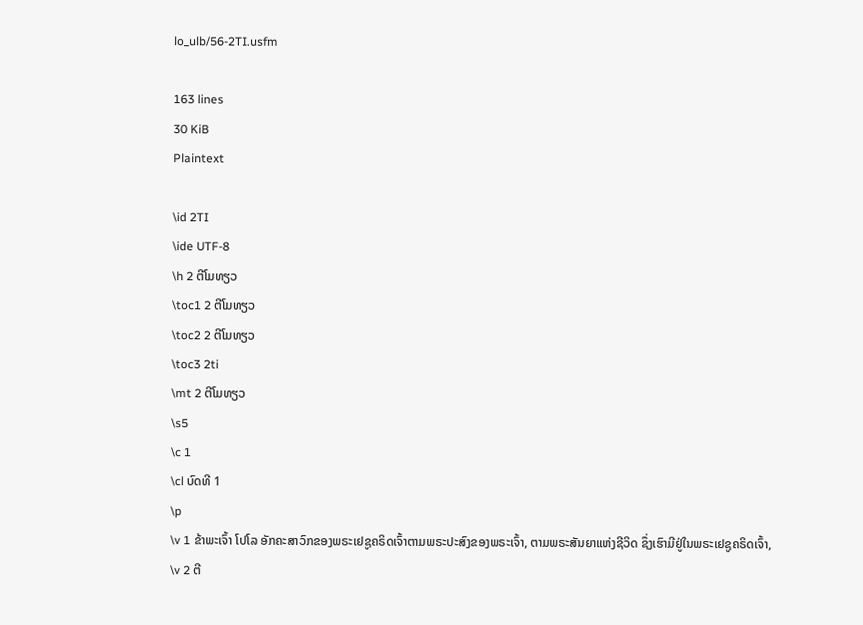lo_ulb/56-2TI.usfm

163 lines
30 KiB
Plaintext

\id 2TI
\ide UTF-8
\h 2 ຕີໂມທຽວ
\toc1 2 ຕີໂມທຽວ
\toc2 2 ຕີໂມທຽວ
\toc3 2ti
\mt 2 ຕີໂມທຽວ
\s5
\c 1
\cl ບົດທີ 1
\p
\v 1 ຂ້າພະເຈົ້າ ໂປໂລ ອັກຄະສາວົກຂອງພຣະເຢຊູຄຣິດເຈົ້າຕາມພຣະປະສົງຂອງພຣະເຈົ້າ, ຕາມພຣະສັນຍາແຫ່ງຊີວິດ ຊຶ່ງເຮົາມີຢູ່ໃນພຣະເຢຊູຄຣິດເຈົ້າ,
\v 2 ຕີ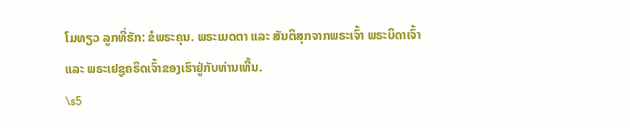ໂມທຽວ ລູກທີ່ຮັກ: ຂໍພຣະຄຸນ. ພຣະເມດຕາ ແລະ ສັນຕິສຸກຈາກພຣະເຈົ້າ ພຣະບິດາເຈົ້າ ແລະ ພຣະເຢຊູຄຣິດເຈົ້າຂອງເຮົາຢູ່ກັບທ່ານເທີ້ນ.
\s5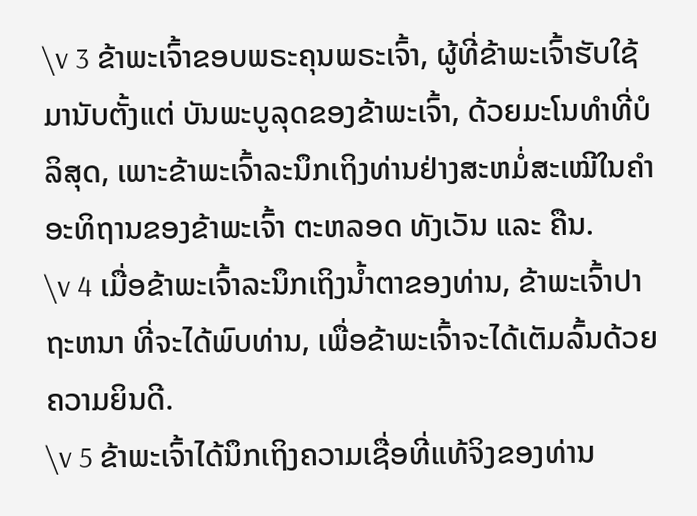\v 3 ຂ້າພະເຈົ້າຂອບພຣະຄຸນພຣະເຈົ້າ, ຜູ້ທີ່ຂ້າພະເຈົ້າຮັບໃຊ້ມານັບຕັ້ງແຕ່ ບັນພະບູລຸດຂອງຂ້າພະເຈົ້າ, ດ້ວຍມະໂນທໍາທີ່ບໍລິສຸດ, ເພາະຂ້າພະເຈົ້າລະນຶກເຖິງທ່ານຢ່າງສະຫມໍ່ສະເໝີໃນຄຳອະທິຖານຂອງຂ້າພະເຈົ້າ ຕະຫລອດ ທັງເວັນ ແລະ ຄືນ.
\v 4 ເມື່ອຂ້າພະເຈົ້າລະນຶກເຖິງນໍ້າຕາຂອງທ່ານ, ຂ້າພະເຈົ້າປາຖະຫນາ ທີ່ຈະໄດ້ພົບທ່ານ, ເພື່ອຂ້າພະເຈົ້າຈະໄດ້ເຕັມລົ້ນດ້ວຍຄວາມຍິນດີ.
\v 5 ຂ້າພະເຈົ້າໄດ້ນຶກເຖິງຄວາມເຊື່ອທີ່ແທ້ຈິງຂອງທ່ານ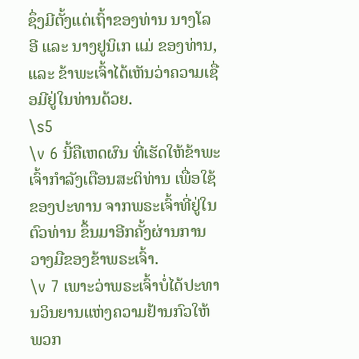ຊຶ່ງມີຕັ້ງແຕ່ເຖົ້າຂອງທ່ານ ນາງໂລອີ ແລະ ນາງຢູນິເກ ແມ່ ຂອງທ່ານ, ແລະ ຂ້າພະເຈົ້າໄດ້ເຫັນວ່າຄວາມເຊື່ອມີຢູ່ໃນທ່ານດ້ວຍ.
\s5
\v 6 ນີ້ຄືເຫດຜົນ ທີ່ເຮັດໃຫ້ຂ້າພະເຈົ້າກຳລັງເຕືອນສະຕິທ່ານ ເພື່ອໃຊ້ຂອງປະທານ ຈາກພຣະເຈົ້າທີ່ຢູ່ໃນຕົວທ່ານ ຂຶ້ນມາອີກຄັ້ງຜ່ານການວາງມືຂອງຂ້າພຣະເຈົ້າ.
\v 7 ເພາະວ່າພຣະເຈົ້າບໍ່ໄດ້ປະທານວິນຍານແຫ່ງຄວາມຢ້ານກົວໃຫ້ພວກ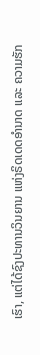ເຮົາ, ແຕ່ໄດ້ຊົງປະທານວິນຍານ ແຫ່ງຣິດເດດອຳນາດ ແລະ ຄວາມຮັກ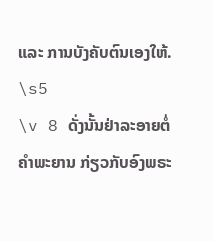ແລະ ການບັງຄັບຕົນເອງໃຫ້.
\s5
\v 8 ດັ່ງນັ້ນຢ່າລະອາຍຕໍ່ຄຳພະຍານ ກ່ຽວກັບອົງພຣະ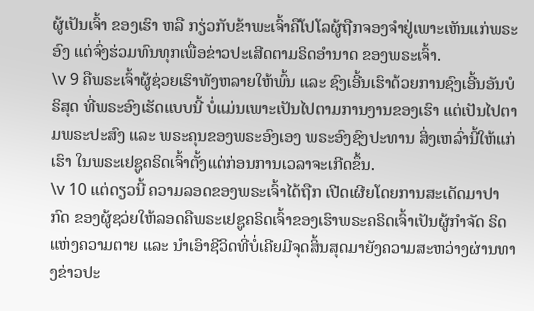ຜູ້ເປັນເຈົ້າ ຂອງເຮົາ ຫລື ກຽ່ວກັບຂ້າພະເຈົ້າຄືໂປໂລຜູ້ຖືກຈອງຈຳຢູ່ເພາະເຫັນແກ່ພຣະອົງ ແຕ່ຈົ່ງຮ່ວມທົນທຸກເພື່ອຂ່າວປະເສີດຕາມຣິດອຳນາດ ຂອງພຣະເຈົ້າ.
\v 9 ຄືພຣະເຈົ້າຜູ້ຊ່ວຍເຮົາທັງຫລາຍໃຫ້ພົ້ນ ແລະ ຊົງເອີ້ນເຮົາດ້ວຍການຊົງເອີ້ນອັນບໍຣິສຸດ ທີ່ພຣະອົງເຮັດແບບນີ້ ບໍ່ແມ່ນເພາະເປັນໄປຕາມການງານຂອງເຮົາ ແຕ່ເປັນໄປຕາມພຣະປະສົງ ແລະ ພຣະຄຸນຂອງພຣະອົງເອງ ພຣະອົງຊົງປະທານ ສິ່ງເຫລົ່ານີ້ໃຫ້ແກ່ເຮົາ ໃນພຣະເຢຊູຄຣິດເຈົ້າຕັ້ງແຕ່ກ່ອນການເວລາຈະເກີດຂຶ້ນ.
\v 10 ແຕ່ດຽວນີ້ ຄວາມລອດຂອງພຣະເຈົ້າໄດ້ຖືກ ເປີດເຜີຍໂດຍການສະເດັດມາປາກົດ ຂອງຜູ້ຊວ່ຍໃຫ້ລອດຄືພຣະເຢຊູຄຣິດເຈົ້າຂອງເຮົາພຣະຄຣິດເຈົ້າເປັນຜູ້ກຳຈັດ ຣິດແຫ່ງຄວາມຕາຍ ແລະ ນຳເອົາຊີວິດທີ່ບໍ່ເຄີຍມີຈຸດສິ້ນສຸດມາຍັງຄວາມສະຫວ່າງຜ່ານທາງຂ່າວປະ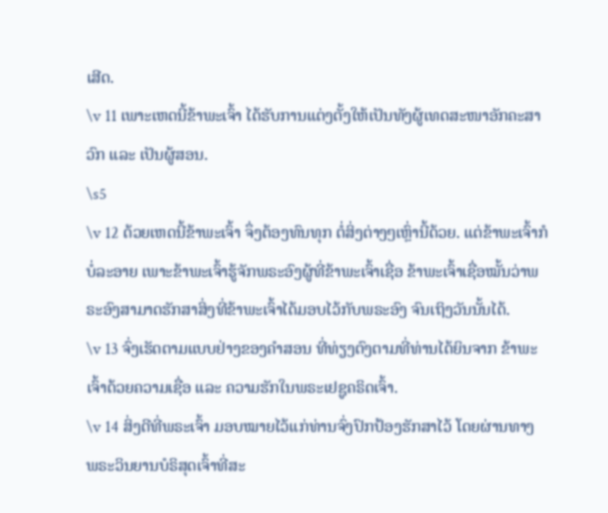ເສີດ.
\v 11 ເພາະເຫດນີ້ຂ້າພະເຈົ້າ ໄດ້ຮັບການແຕ່ງຕັ້ງໃຫ້ເປັນທັງຜູ້ເທດສະໜາອັກຄະສາວົກ ແລະ ເປັນຜູ້ສອນ.
\s5
\v 12 ດ້ວຍເຫດນີ້ຂ້າພະເຈົ້າ ຈຶ່ງຕ້ອງທົນທຸກ ຕໍ່ສິ່ງຕ່າງໆເຫຼົ່ານີ້ດ້ວຍ. ແຕ່ຂ້າພະເຈົ້າກໍບໍ່ລະອາຍ ເພາະຂ້າພະເຈົ້າຮູ້ຈັກພຣະອົງຜູ້ທີ່ຂ້າພະເຈົ້າເຊື່ອ ຂ້າພະເຈົ້າເຊື່ອໝັ້ນວ່າພຣະອົງສາມາດຮັກສາສິ່ງທີ່ຂ້າພະເຈົ້າໄດ້ມອບໄວ້ກັບພຣະອົງ ຈົນເຖິງວັນນັ້ນໄດ້.
\v 13 ຈົ່ງເຮັດຕາມແບບຢ່າງຂອງຄຳສອນ ທີ່ທ່ຽງຕົງຕາມທີ່ທ່ານໄດ້ຍິນຈາກ ຂ້າພະເຈົ້າດ້ວຍຄວາມເຊື່ອ ແລະ ຄວາມຮັກໃນພຣະເຢຊູຄຣິດເຈົ້າ.
\v 14 ສິ່ງດີທີ່ພຣະເຈົ້າ ມອບໝາຍໄວ້ແກ່ທ່ານຈົ່ງປົກປ້ອງຮັກສາໄວ້ ໂດຍຜ່ານທາງ ພຣະວິນຍານບໍຣິສຸດເຈົ້າທີ່ສະ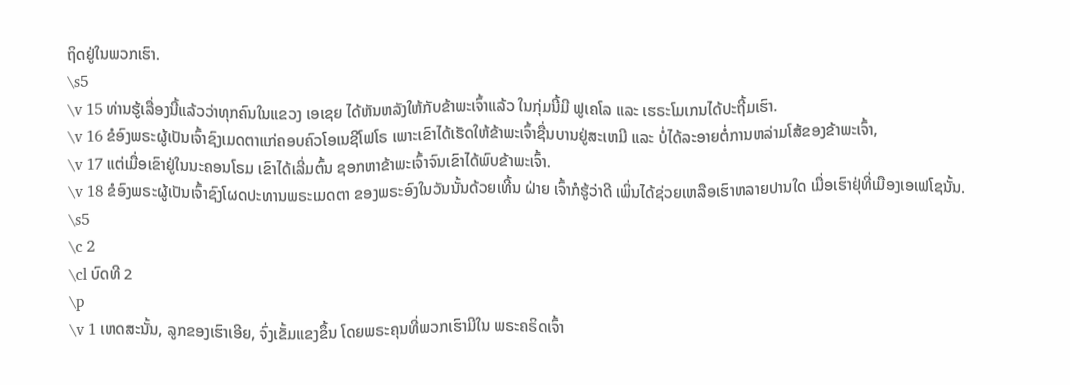ຖິດຢູ່ໃນພວກເຮົາ.
\s5
\v 15 ທ່ານຮູ້ເລື່ອງນີ້ແລ້ວວ່າທຸກຄົນໃນແຂວງ ເອເຊຍ ໄດ້ຫັນຫລັງໃຫ້ກັບຂ້າພະເຈົ້າແລ້ວ ໃນກຸ່ມນີ້ມີ ຟູເຄໂລ ແລະ ເຮຣະໂມເກນໄດ້ປະຖີ້ມເຮົາ.
\v 16 ຂໍອົງພຣະຜູ້ເປັນເຈົ້າຊົງເມດຕາແກ່ຄອບຄົວໂອເນຊີໂຟໂຣ ເພາະເຂົາໄດ້ເຮັດໃຫ້ຂ້າພະເຈົ້າຊື່ນບານຢູ່ສະເຫມີ ແລະ ບໍ່ໄດ້ລະອາຍຕໍ່ການຫລ່າມໂສ້ຂອງຂ້າພະເຈົ້າ,
\v 17 ແຕ່ເມື່ອເຂົາຢູ່ໃນນະຄອນໂຣມ ເຂົາໄດ້ເລີ່ມຕົ້ນ ຊອກຫາຂ້າພະເຈົ້າຈົນເຂົາໄດ້ພົບຂ້າພະເຈົ້າ.
\v 18 ຂໍອົງພຣະຜູ້ເປັນເຈົ້າຊົງໂຜດປະທານພຣະເມດຕາ ຂອງພຣະອົງໃນວັນນັ້ນດ້ວຍເທີ້ນ ຝ່າຍ ເຈົ້າກໍຮູ້ວ່າດີ ເພິ່ນໄດ້ຊ່ວຍເຫລືອເຮົາຫລາຍປານໃດ ເມື່ອເຮົາຢຸ່ທີ່ເມືອງເອເຟໂຊນັ້ນ.
\s5
\c 2
\cl ບົດທີ 2
\p
\v 1 ເຫດສະນັ້ນ, ລູກຂອງເຮົາເອີຍ, ຈົ່ງເຂັ້ມແຂງຂຶ້ນ ໂດຍພຣະຄຸນທີ່ພວກເຮົາມີໃນ ພຣະຄຣິດເຈົ້າ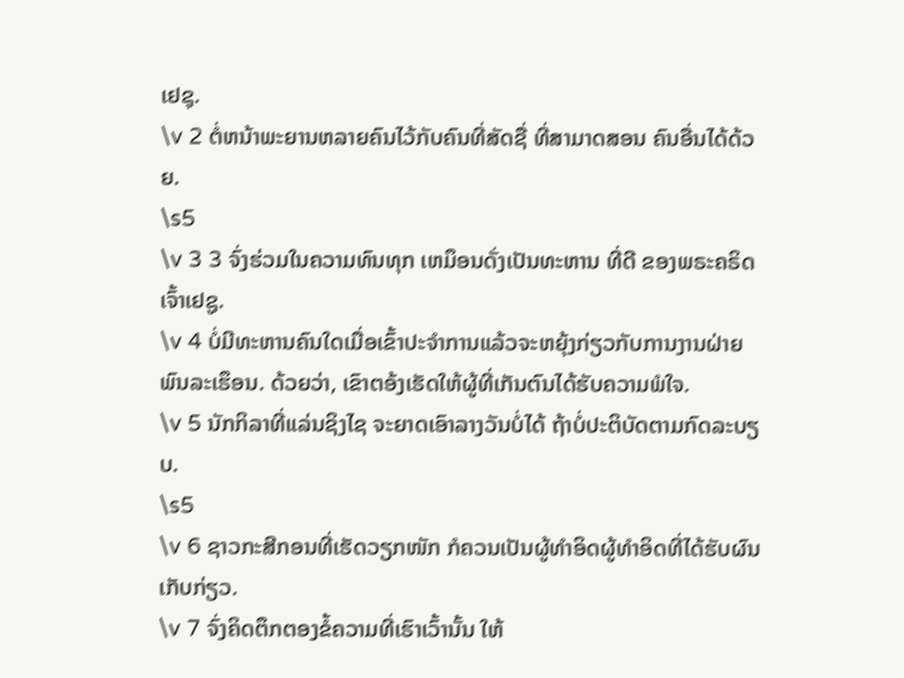ເຢຊຸ.
\v 2 ຕໍ່ຫນ້າພະຍານຫລາຍຄົນໄວ້ກັບຄົນທີ່ສັດຊື່ ທີ່ສາມາດສອນ ຄົນອື່ນໄດ້ດ້ວຍ.
\s5
\v 3 3 ຈົ່ງຮ່ວມໃນຄວາມທົນທຸກ ເຫມຶອນດັ່ງເປັນທະຫານ ທີ່ດີ ຂອງພຣະຄຣິດເຈົ້າເຢຊູ.
\v 4 ບໍ່ມີທະຫານຄົນໃດເມື່ອເຂົ້າປະຈຳການແລ້ວຈະຫຍຸ້ງກ່ຽວກັບການງານຝ່າຍພົນລະເຮຶອນ. ດ້ວຍວ່າ, ເຂົາຕອ້ງເຮັດໃຫ້ຜູ້ທີ່ເກັນຕົນໄດ້ຮັບຄວາມພໍໃຈ.
\v 5 ນັກກິລາທີ່ແລ່ນຊິງໄຊ ຈະຍາດເອົາລາງວັນບໍ່ໄດ້ ຖ້າບໍ່ປະຕິບັດຕາມກົດລະບຽບ.
\s5
\v 6 ຊາວກະສີກອນທີ່ເຮັດວຽກໜັກ ກໍຄວນເປັນຜູ້ທຳອິດຜູ້ທຳອິດທີ່ໄດ້ຮັບຜົນເກັບກ່ຽວ.
\v 7 ຈົ່ງຄິດຕຶກຕອງຂໍ້ຄວາມທີ່ເຮົາເວົ້ານັ້ນ ໃຫ້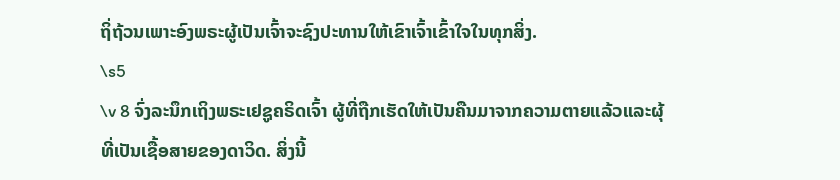ຖິ່ຖ້ວນເພາະອົງພຣະຜູ້ເປັນເຈົ້າຈະຊົງປະທານໃຫ້ເຂົາເຈົ້າເຂົ້າໃຈໃນທຸກສິ່ງ.
\s5
\v 8 ຈົ່ງລະນຶກເຖິງພຣະເຢຊູຄຣິດເຈົ້າ ຜູ້ທີ່ຖືກເຮັດໃຫ້ເປັນຄືນມາຈາກຄວາມຕາຍແລ້ວແລະຜຸ້ທີ່ເປັນເຊື້ອສາຍຂອງດາວິດ. ສິ່ງນີ້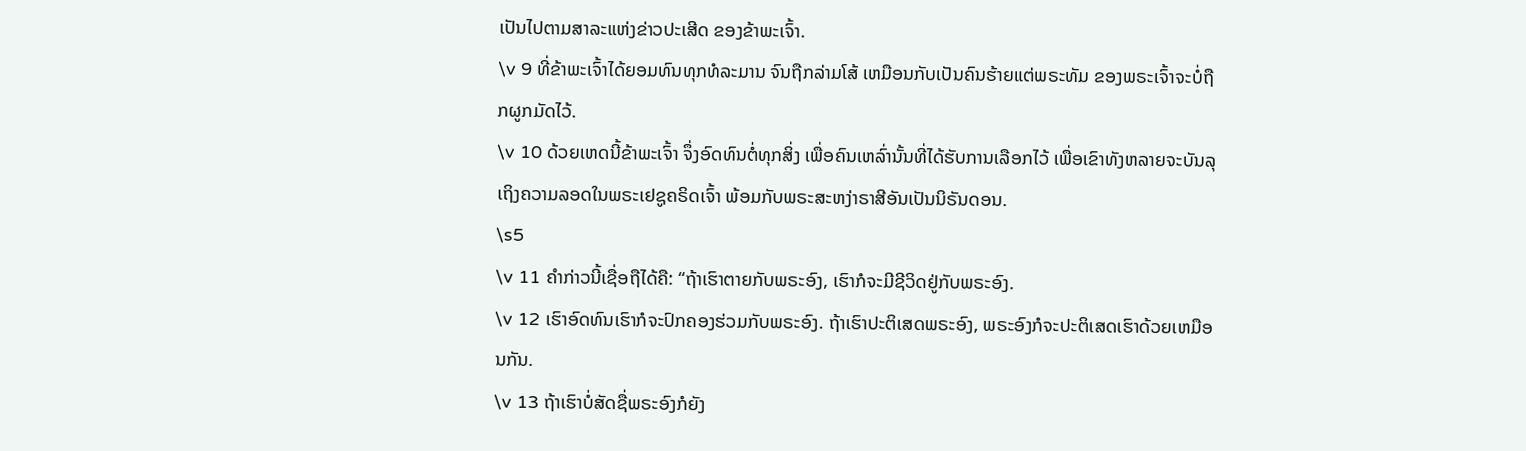ເປັນໄປຕາມສາລະແຫ່ງຂ່າວປະເສີດ ຂອງຂ້າພະເຈົ້າ.
\v 9 ທີ່ຂ້າພະເຈົ້າໄດ້ຍອມທົນທຸກທໍລະມານ ຈົນຖືກລ່າມໂສ້ ເຫມືອນກັບເປັນຄົນຮ້າຍແຕ່ພຣະທັມ ຂອງພຣະເຈົ້າຈະບໍ່ຖືກຜູກມັດໄວ້.
\v 10 ດ້ວຍເຫດນີ້ຂ້າພະເຈົ້າ ຈຶ່ງອົດທົນຕໍ່ທຸກສິ່ງ ເພື່ອຄົນເຫລົ່ານັ້ນທີ່ໄດ້ຮັບການເລືອກໄວ້ ເພື່ອເຂົາທັງຫລາຍຈະບັນລຸເຖິງຄວາມລອດໃນພຣະເຢຊູຄຣິດເຈົ້າ ພ້ອມກັບພຣະສະຫງ່າຣາສີອັນເປັນນິຣັນດອນ.
\s5
\v 11 ຄຳກ່າວນີ້ເຊື່ອຖືໄດ້ຄື: “ຖ້າເຮົາຕາຍກັບພຣະອົງ, ເຮົາກໍຈະມີຊີວິດຢູ່ກັບພຣະອົງ.
\v 12 ເຮົາອົດທົນເຮົາກໍຈະປົກຄອງຮ່ວມກັບພຣະອົງ. ຖ້າເຮົາປະຕິເສດພຣະອົງ, ພຣະອົງກໍຈະປະຕິເສດເຮົາດ້ວຍເຫມືອນກັນ.
\v 13 ຖ້າເຮົາບໍ່ສັດຊື່ພຣະອົງກໍຍັງ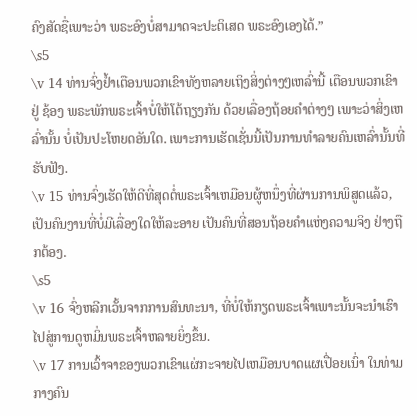ຄົງສັດຊື່ເພາະວ່າ ພຣະອົງບໍ່ສາມາດຈະປະຕິເສດ ພຣະອົງເອງໄດ້.”
\s5
\v 14 ທ່ານຈົ່ງຢ້ຳເຕືອນພວກເຂົາທັງຫລາຍເຖິງສິ່ງຕ່າງໆເຫລົ່ານີ້ ເຕືອນພວກເຂົາ ຢູ່ ຊ້ອງ ພຣະພັກພຣະເຈົ້າບໍ່ໃຫ້ໂຕ້ຖຽງກັນ ດ້ວຍເລື່ອງຖ້ອຍຄຳຕ່າງໆ ເພາະວ່າສິ່ງເຫລົ່ານັ້ນ ບໍ່ເປັນປະໂຫຍດອັນໃດ. ເພາະການເຮັດເຊັ່ນນີ້ເປັນການທຳລາຍຄົນເຫລົ່ານັ້ນທີ່ຮັບຟັງ.
\v 15 ທ່ານຈົ່ງເຮັດໃຫ້ດີທີ່ສຸດຕໍ່ພຣະເຈົ້າເຫມືອນຜູ້ຫນຶ່ງທີ່ຜ່ານການພິສູດແລ້ວ, ເປັນຄົນງານທີ່ບໍ່ມີເລື່ອງໃດໃຫ້ລະອາຍ ເປັນຄົນທີ່ສອນຖ້ອຍຄຳແຫ່ງຄວາມຈິງ ຢ່າງຖືກຕ້ອງ.
\s5
\v 16 ຈົ່ງຫລີກເວັ້ນຈາກການສົນທະນາ, ທີ່ບໍ່ໃຫ້ກຽດພຣະເຈົ້າເພາະນັ້ນຈະນຳເຮົາໄປສູ່ການດູຫມິ່ນພຣະເຈົ້າຫລາຍຍິ່ງຂຶ້ນ.
\v 17 ການເວົ້າຈາຂອງພວກເຂົາແຜ່ກະຈາຍໄປເຫມືອນບາດແຜເປື່ອຍເນົ່າ ໃນທ່າມກາງຄົນ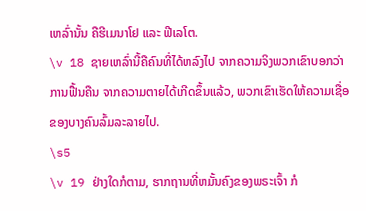ເຫລົ່ານັ້ນ ຄືຮີເມນາໂຢ ແລະ ຟີເລໂຕ.
\v 18 ຊາຍເຫລົ່ານີ້ຄືຄົນທີ່ໄດ້ຫລົງໄປ ຈາກຄວາມຈິງພວກເຂົາບອກວ່າການຟື້ນຄືນ ຈາກຄວາມຕາຍໄດ້ເກີດຂຶ້ນແລ້ວ, ພວກເຂົາເຮັດໃຫ້ຄວາມເຊື່ອຂອງບາງຄົນລົ້ມລະລາຍໄປ.
\s5
\v 19 ຢ່າງໃດກໍຕາມ, ຮາກຖານທີ່ຫມັ້ນຄົງຂອງພຣະເຈົ້າ ກໍ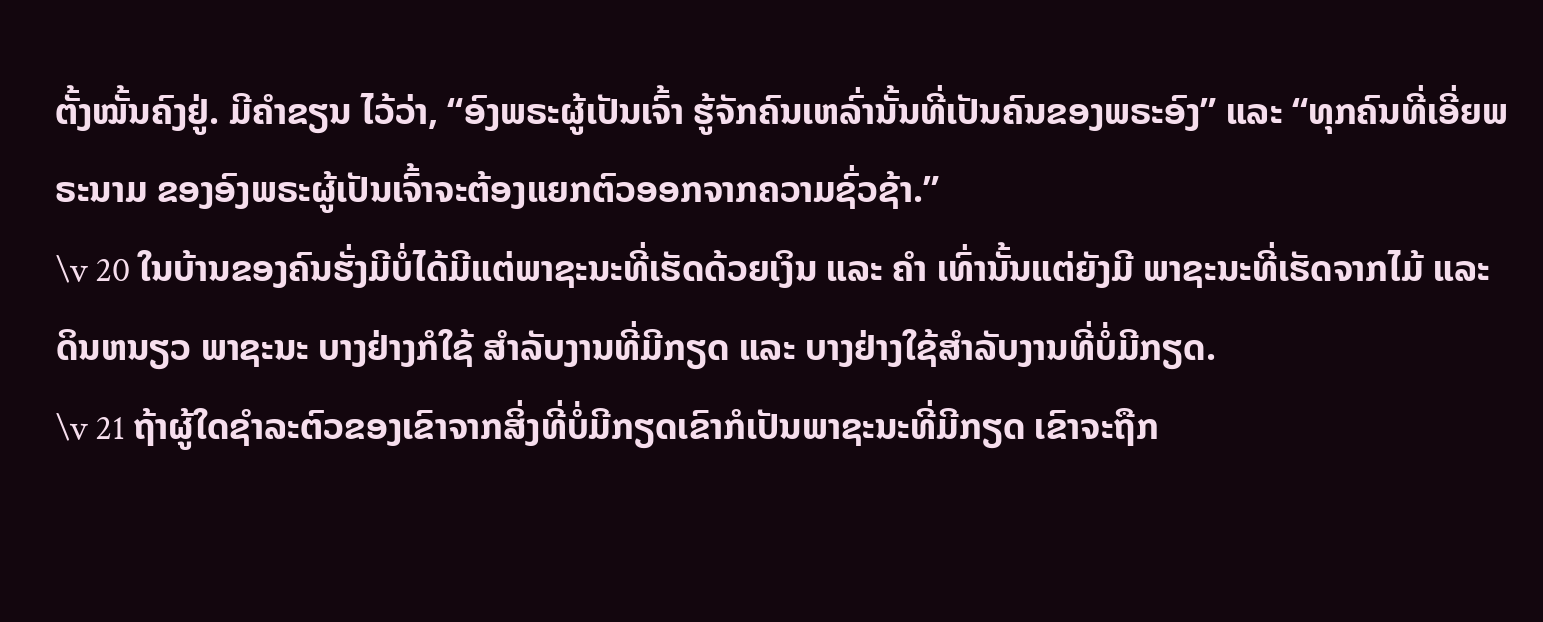ຕັ້ງໝັ້ນຄົງຢູ່. ມີຄຳຂຽນ ໄວ້ວ່າ, “ອົງພຣະຜູ້ເປັນເຈົ້າ ຮູ້ຈັກຄົນເຫລົ່ານັ້ນທີ່ເປັນຄົນຂອງພຣະອົງ” ແລະ “ທຸກຄົນທີ່ເອີ່ຍພຣະນາມ ຂອງອົງພຣະຜູ້ເປັນເຈົ້າຈະຕ້ອງແຍກຕົວອອກຈາກຄວາມຊົ່ວຊ້າ.”
\v 20 ໃນບ້ານຂອງຄົນຮັ່ງມີບໍ່ໄດ້ມີແຕ່ພາຊະນະທີ່ເຮັດດ້ວຍເງິນ ແລະ ຄຳ ເທົ່ານັ້ນແຕ່ຍັງມີ ພາຊະນະທີ່ເຮັດຈາກໄມ້ ແລະ ດິນຫນຽວ ພາຊະນະ ບາງຢ່າງກໍໃຊ້ ສຳລັບງານທີ່ມີກຽດ ແລະ ບາງຢ່າງໃຊ້ສຳລັບງານທີ່ບໍ່ມີກຽດ.
\v 21 ຖ້າຜູ້ໃດຊຳລະຕົວຂອງເຂົາຈາກສິ່ງທີ່ບໍ່ມີກຽດເຂົາກໍເປັນພາຊະນະທີ່ມີກຽດ ເຂົາຈະຖືກ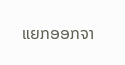ແຍກອອກຈາ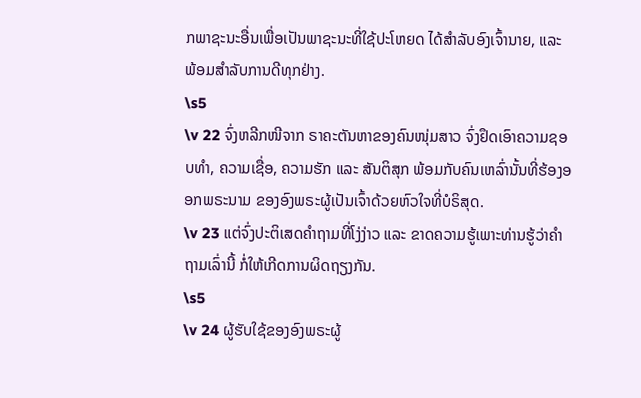ກພາຊະນະອື່ນເພື່ອເປັນພາຊະນະທີ່ໃຊ້ປະໂຫຍດ ໄດ້ສຳລັບອົງເຈົ້ານາຍ, ແລະ ພ້ອມສຳລັບການດີທຸກຢ່າງ.
\s5
\v 22 ຈົ່ງຫລີກໜີຈາກ ຣາຄະຕັນຫາຂອງຄົນໜຸ່ມສາວ ຈົ່ງຢຶດເອົາຄວາມຊອບທຳ, ຄວາມເຊື່ອ, ຄວາມຮັກ ແລະ ສັນຕິສຸກ ພ້ອມກັບຄົນເຫລົ່ານັ້ນທີ່ຮ້ອງອອກພຣະນາມ ຂອງອົງພຣະຜູ້ເປັນເຈົ້າດ້ວຍຫົວໃຈທີ່ບໍຣິສຸດ.
\v 23 ແຕ່ຈົ່ງປະຕິເສດຄຳຖາມທີ່ໂງ່ງ່າວ ແລະ ຂາດຄວາມຮູ້ເພາະທ່ານຮູ້ວ່າຄຳຖາມເລົ່ານີ້ ກໍ່ໃຫ້ເກີດການຜິດຖຽງກັນ.
\s5
\v 24 ຜູ້ຮັບໃຊ້ຂອງອົງພຣະຜູ້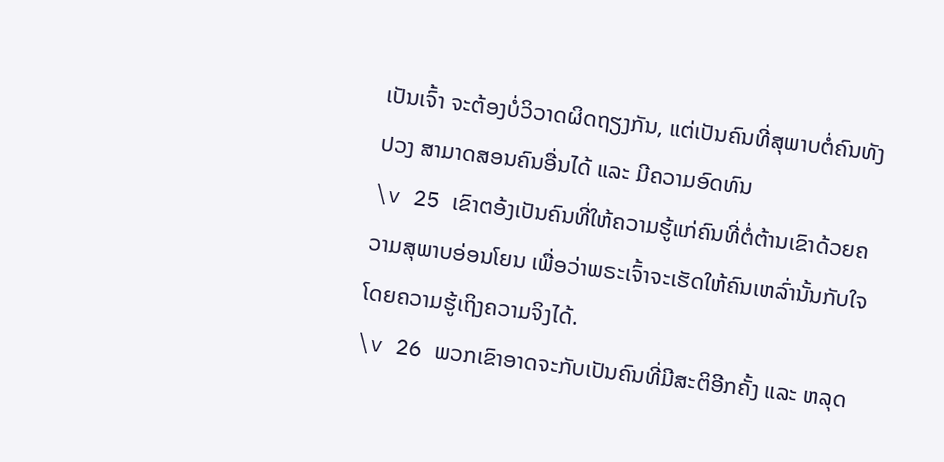ເປັນເຈົ້າ ຈະຕ້ອງບໍ່ວິວາດຜິດຖຽງກັນ, ແຕ່ເປັນຄົນທີ່ສຸພາບຕໍ່ຄົນທັງປວງ ສາມາດສອນຄົນອື່ນໄດ້ ແລະ ມີຄວາມອົດທົນ
\v 25 ເຂົາຕອ້ງເປັນຄົນທີ່ໃຫ້ຄວາມຮູ້ແກ່ຄົນທີ່ຕໍ່ຕ້ານເຂົາດ້ວຍຄວາມສຸພາບອ່ອນໂຍນ ເພື່ອວ່າພຣະເຈົ້າຈະເຮັດໃຫ້ຄົນເຫລົ່ານັ້ນກັບໃຈໂດຍຄວາມຮູ້ເຖິງຄວາມຈິງໄດ້.
\v 26 ພວກເຂົາອາດຈະກັບເປັນຄົນທີ່ມີສະຕິອີກຄັ້ງ ແລະ ຫລຸດ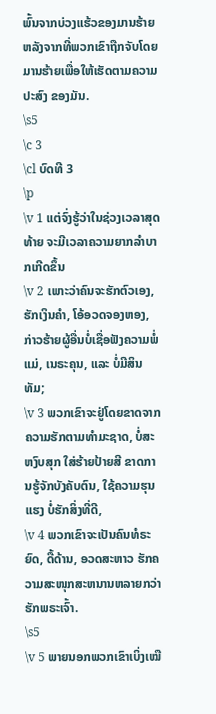ພົ້ນຈາກບ່ວງແຮ້ວຂອງມານຮ້າຍ ຫລັງຈາກທີ່ພວກເຂົາຖືກຈັບໂດຍມານຮ້າຍເພື່ອໃຫ້ເຮັດຕາມຄວາມປະສົງ ຂອງມັນ.
\s5
\c 3
\cl ບົດທີ 3
\p
\v 1 ແຕ່ຈົ່ງຮູ້ວ່າໃນຊ່ວງເວລາສຸດທ້າຍ ຈະມີເວລາຄວາມຍາກລຳບາກເກີດຂຶ້ນ
\v 2 ເພາະວ່າຄົນຈະຮັກຕົວເອງ, ຮັກເງິນຄຳ, ໂອ້ອວດຈອງຫອງ, ກ່າວຮ້າຍຜູ້ອື່ນບໍ່ເຊື່ອຟັງຄວາມພໍ່ແມ່, ເນຣະຄຸນ, ແລະ ບໍ່ມີສິນທັມ;
\v 3 ພວກເຂົາຈະຢູ່ໂດຍຂາດຈາກຄວາມຮັກຕາມທຳມະຊາດ, ບໍ່ສະຫງົບສຸກ ໃສ່ຮ້າຍປ້າຍສີ ຂາດການຮູ້ຈັກບັງຄັບຕົນ, ໃຊ້ຄວາມຮຸນແຮງ ບໍ່ຮັກສິ່ງທີ່ດີ,
\v 4 ພວກເຂົາຈະເປັນຄົນທໍຣະຍົດ, ດື້ດ້ານ, ອວດສະຫາວ ຮັກຄວາມສະໜຸກສະຫນານຫລາຍກວ່າຮັກພຣະເຈົ້າ.
\s5
\v 5 ພາຍນອກພວກເຂົາເບິ່ງເໝື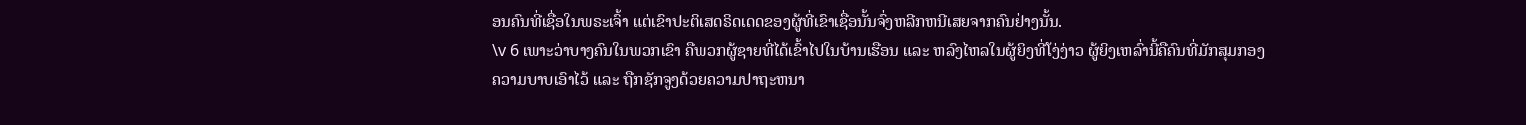ອນຄົນທີ່ເຊື່ອໃນພຣະເຈົ້າ ແຕ່ເຂົາປະຕິເສດຣິດເດດຂອງຜູ້ທີ່ເຂົາເຊື່ອນັ້ນຈົ່ງຫລີກຫນີເສຍຈາກຄົນຢ່າງນັ້ນ.
\v 6 ເພາະວ່າບາງຄົນໃນພວກເຂົາ ຄືພວກຜູ້ຊາຍທີ່ໄດ້ເຂົ້າໄປໃນບ້ານເຮືອນ ແລະ ຫລົງໄຫລໃນຜູ້ຍິງທີ່ໂງ່ງ່າວ ຜູ້ຍິງເຫລົ່ານີ້ຄືຄົນທີ່ມັກສຸມກອງຄວາມບາບເອົາໄວ້ ແລະ ຖືກຊັກຈູງດ້ວຍຄວາມປາຖະຫນາ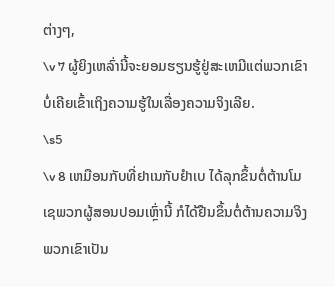ຕ່າງໆ,
\v 7 ຜູ້ຍິງເຫລົ່ານີ້ຈະຍອມຮຽນຮູ້ຢູ່ສະເຫມີແຕ່ພວກເຂົາບໍ່ເຄີຍເຂົ້າເຖິງຄວາມຮູ້ໃນເລື່ອງຄວາມຈິງເລີຍ.
\s5
\v 8 ເຫມືອນກັບທີ່ຢາເນກັບຢຳເບ ໄດ້ລຸກຂຶ້ນຕໍ່ຕ້ານໂມເຊພວກຜູ້ສອນປອມເຫຼົ່ານີ້ ກໍໄດ້ຢືນຂຶ້ນຕໍ່ຕ້ານຄວາມຈິງພວກເຂົາເປັນ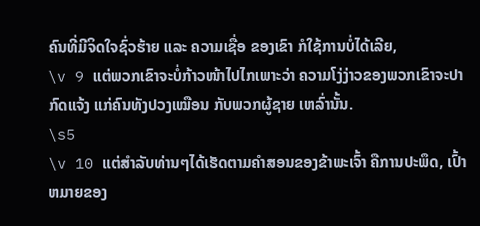ຄົນທີ່ມີຈິດໃຈຊົ່ວຮ້າຍ ແລະ ຄວາມເຊື່ອ ຂອງເຂົາ ກໍໃຊ້ການບໍ່ໄດ້ເລີຍ,
\v 9 ແຕ່ພວກເຂົາຈະບໍ່ກ້າວໜ້າໄປໄກເພາະວ່າ ຄວາມໂງ່ງ່າວຂອງພວກເຂົາຈະປາກົດແຈ້ງ ແກ່ຄົນທັງປວງເໝືອນ ກັບພວກຜູ້ຊາຍ ເຫລົ່ານັ້ນ.
\s5
\v 10 ແຕ່ສຳລັບທ່ານໆໄດ້ເຮັດຕາມຄຳສອນຂອງຂ້າພະເຈົ້າ ຄືການປະພຶດ, ເປົ້າຫມາຍຂອງ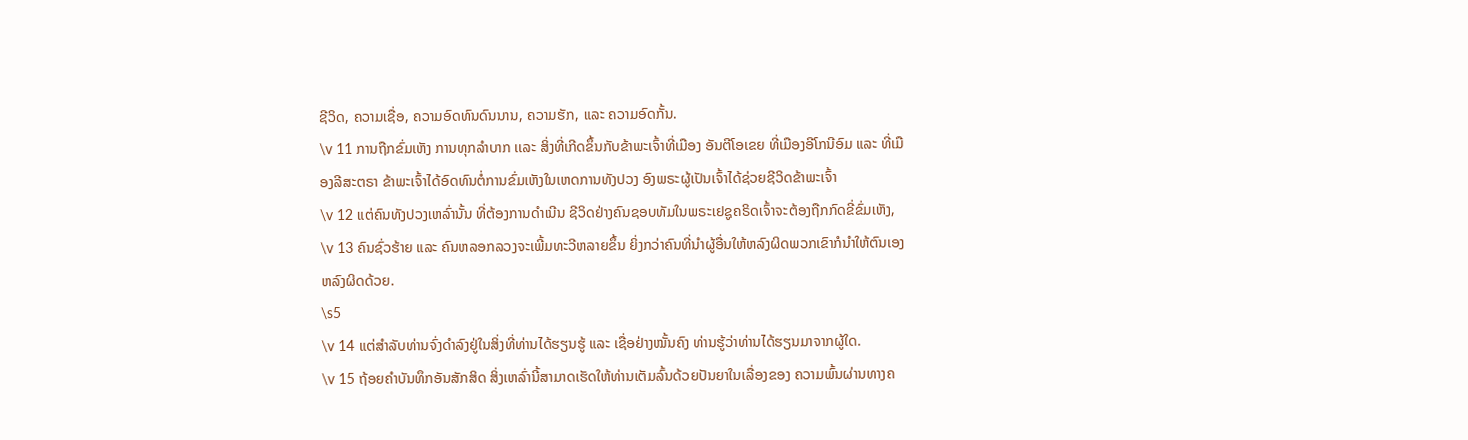ຊີວິດ, ຄວາມເຊື່ອ, ຄວາມອົດທົນດົນນານ, ຄວາມຮັກ, ແລະ ຄວາມອົດກັ້ນ.
\v 11 ການຖືກຂົ່ມເຫັງ ການທຸກລຳບາກ ເເລະ ສິ່ງທີ່ເກີດຂຶ້ນກັບຂ້າພະເຈົ້າທີ່ເມືອງ ອັນຕີໂອເຂຍ ທີ່ເມືອງອີໂກນີອົມ ແລະ ທີ່ເມືອງລີສະຕຣາ ຂ້າພະເຈົ້າໄດ້ອົດທົນຕໍ່ການຂົ່ມເຫັງໃນເຫດການທັງປວງ ອົງພຣະຜູ້ເປັນເຈົ້າໄດ້ຊ່ວຍຊີວິດຂ້າພະເຈົ້າ
\v 12 ແຕ່ຄົນທັງປວງເຫລົ່ານັ້ນ ທີ່ຕ້ອງການດຳເນີນ ຊີວິດຢ່າງຄົນຊອບທັມໃນພຣະເຢຊູຄຣິດເຈົ້າຈະຕ້ອງຖືກກົດຂີ່ຂົ່ມເຫັງ,
\v 13 ຄົນຊົ່ວຮ້າຍ ແລະ ຄົນຫລອກລວງຈະເພີ້ມທະວີຫລາຍຂຶ້ນ ຍິ່ງກວ່າຄົນທີ່ນຳຜູ້ອື່ນໃຫ້ຫລົງຜິດພວກເຂົາກໍນຳໃຫ້ຕົນເອງຫລົງຜິດດ້ວຍ.
\s5
\v 14 ແຕ່ສຳລັບທ່ານຈົ່ງດຳລົງຢູ່ໃນສິ່ງທີ່ທ່ານໄດ້ຮຽນຮູ້ ແລະ ເຊື່ອຢ່າງໝັ້ນຄົງ ທ່ານຮູ້ວ່າທ່ານໄດ້ຮຽນມາຈາກຜູ້ໃດ.
\v 15 ຖ້ອຍຄຳບັນທຶກອັນສັກສິດ ສິ່ງເຫລົ່ານີ້ສາມາດເຮັດໃຫ້ທ່ານເຕັມລົ້ນດ້ວຍປັນຍາໃນເລື່ອງຂອງ ຄວາມພົ້ນຜ່ານທາງຄ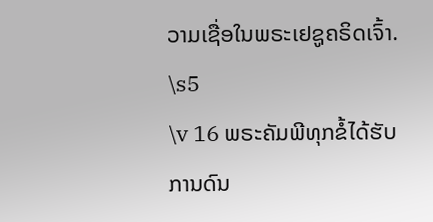ວາມເຊື່ອໃນພຣະເຢຊູຄຣິດເຈົ້າ.
\s5
\v 16 ພຣະຄັມພີທຸກຂໍ້ໄດ້ຮັບການດົນ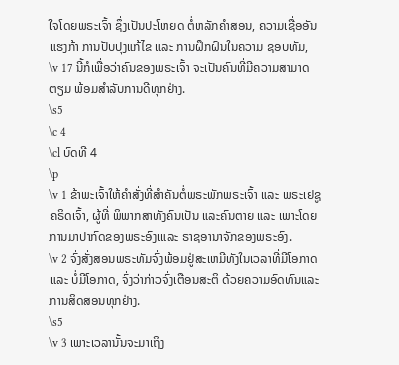ໃຈໂດຍພຣະເຈົ້າ ຊຶ່ງເປັນປະໂຫຍດ ຕໍ່ຫລັກຄຳສອນ, ຄວາມເຊື່ອອັນແຮງກ້າ ການປັບປຸງແກ້ໄຂ ແລະ ການຝຶກຝົນໃນຄວາມ ຊອບທັມ,
\v 17 ນີ້ກໍເພື່ອວ່າຄົນຂອງພຣະເຈົ້າ ຈະເປັນຄົນທີ່ມີຄວາມສາມາດ ຕຽມ ພ້ອມສຳລັບການດີທຸກຢ່າງ.
\s5
\c 4
\cl ບົດທີ 4
\p
\v 1 ຂ້າພະເຈົ້າໃຫ້ຄຳສັ່ງທີ່ສຳຄັນຕໍ່ພຣະພັກພຣະເຈົ້າ ແລະ ພຣະເຢຊູຄຣິດເຈົ້າ, ຜູ້ທີ່ ພິພາກສາທັງຄົນເປັນ ແລະຄົນຕາຍ ແລະ ເພາະໂດຍການມາປາກົດຂອງພຣະອົງເແລະ ຣາຊອານາຈັກຂອງພຣະອົງ.
\v 2 ຈົ່ງສັ່ງສອນພຣະທັມຈົ່ງພ້ອມຢູ່ສະເຫມີທັງໃນເວລາທີ່ມີໂອກາດ ແລະ ບໍ່ມີໂອກາດ, ຈົ່ງວ່າກ່າວຈົ່ງເຕືອນສະຕິ ດ້ວຍຄວາມອົດທົນແລະ ການສິດສອນທຸກຢ່າງ.
\s5
\v 3 ເພາະເວລານັ້ນຈະມາເຖິງ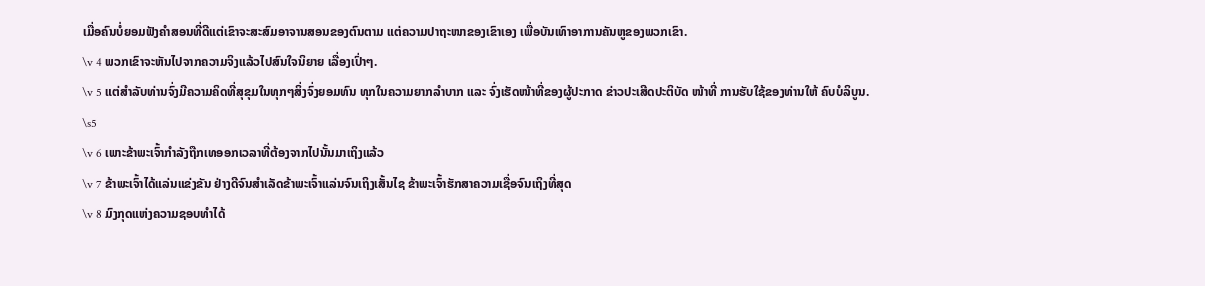ເມື່ອຄົນບໍ່ຍອມຟັງຄຳສອນທີ່ດີແຕ່ເຂົາຈະສະສົມອາຈານສອນຂອງຕົນຕາມ ແຕ່ຄວາມປາຖະໜາຂອງເຂົາເອງ ເພື່ອບັນເທົາອາການຄັນຫູຂອງພວກເຂົາ.
\v 4 ພວກເຂົາຈະຫັນໄປຈາກຄວາມຈິງແລ້ວໄປສົນໃຈນິຍາຍ ເລື່ອງເປົ່າໆ.
\v 5 ແຕ່ສຳລັບທ່ານຈົ່ງມີຄວາມຄິດທີ່ສຸຂຸມໃນທຸກໆສິ່ງຈົ່ງຍອມທົນ ທຸກໃນຄວາມຍາກລຳບາກ ແລະ ຈົ່ງເຮັດໜ້າທີ່ຂອງຜູ້ປະກາດ ຂ່າວປະເສີດປະຕິບັດ ໜ້າທີ່ ການຮັບໃຊ້ຂອງທ່ານໃຫ້ ຄົບບໍລິບູນ.
\s5
\v 6 ເພາະຂ້າພະເຈົ້າກຳລັງຖືກເທອອກເວລາທີ່ຕ້ອງຈາກໄປນັ້ນມາເຖິງແລ້ວ
\v 7 ຂ້າພະເຈົ້າໄດ້ແລ່ນແຂ່ງຂັນ ຢ່າງດີຈົນສຳເລັດຂ້າພະເຈົ້າແລ່ນຈົນເຖິງເສັ້ນໄຊ ຂ້າພະເຈົ້າຮັກສາຄວາມເຊື່ອຈົນເຖິງທີ່ສຸດ
\v 8 ມົງກຸດແຫ່ງຄວາມຊອບທຳໄດ້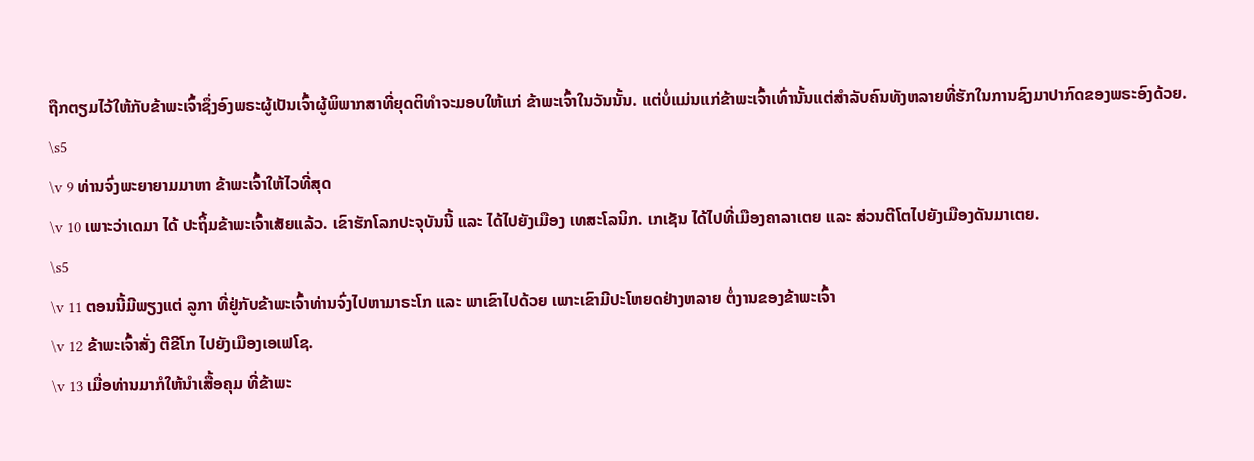ຖືກຕຽມໄວ້ໃຫ້ກັບຂ້າພະເຈົ້າຊຶ່ງອົງພຣະຜູ້ເປັນເຈົ້າຜູ້ພິພາກສາທີ່ຍຸດຕິທຳຈະມອບໃຫ້ແກ່ ຂ້າພະເຈົ້າໃນວັນນັ້ນ. ແຕ່ບໍ່ແມ່ນແກ່ຂ້າພະເຈົ້າເທົ່ານັ້ນແຕ່ສຳລັບຄົນທັງຫລາຍທີ່ຮັກໃນການຊົງມາປາກົດຂອງພຣະອົງດ້ວຍ.
\s5
\v 9 ທ່ານຈົ່ງພະຍາຍາມມາຫາ ຂ້າພະເຈົ້າໃຫ້ໄວທີ່ສຸດ
\v 10 ເພາະວ່າເດມາ ໄດ້ ປະຖິ້ມຂ້າພະເຈົ້າເສັຍແລ້ວ. ເຂົາຮັກໂລກປະຈຸບັນນີ້ ແລະ ໄດ້ໄປຍັງເມືອງ ເທສະໂລນິກ. ເກເຊັນ ໄດ້ໄປທີ່ເມືອງຄາລາເຕຍ ແລະ ສ່ວນຕີໂຕໄປຍັງເມືອງດັນມາເຕຍ.
\s5
\v 11 ຕອນນີ້ມີພຽງແຕ່ ລູກາ ທີ່ຢູ່ກັບຂ້າພະເຈົ້າທ່ານຈົ່ງໄປຫາມາຣະໂກ ແລະ ພາເຂົາໄປດ້ວຍ ເພາະເຂົາມີປະໂຫຍດຢ່າງຫລາຍ ຕໍ່ງານຂອງຂ້າພະເຈົ້າ
\v 12 ຂ້າພະເຈົ້າສັ່ງ ຕີຂີໂກ ໄປຍັງເມືອງເອເຟໂຊ.
\v 13 ເມື່ອທ່ານມາກໍໃຫ້ນຳເສື້ອຄຸມ ທີ່ຂ້າພະ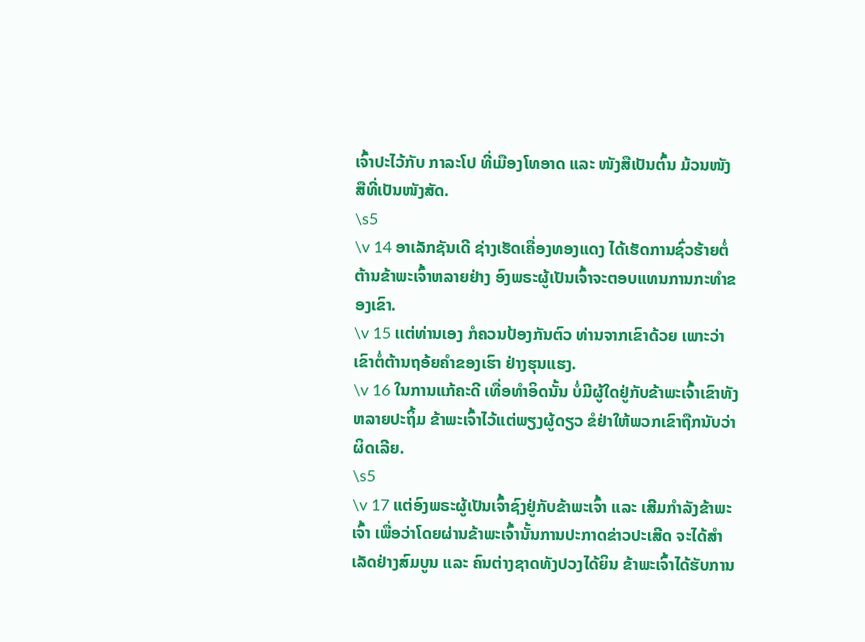ເຈົ້າປະໄວ້ກັບ ກາລະໂປ ທີ່ເມືອງໂທອາດ ແລະ ໜັງສືເປັນຕົ້ນ ມ້ວນໜັງສືທີ່ເປັນໜັງສັດ.
\s5
\v 14 ອາເລັກຊັນເດີ ຊ່າງເຮັດເຄື່ອງທອງແດງ ໄດ້ເຮັດການຊົ່ວຮ້າຍຕໍ່ຕ້ານຂ້າພະເຈົ້າຫລາຍຢ່າງ ອົງພຣະຜູ້ເປັນເຈົ້າຈະຕອບແທນການກະທຳຂອງເຂົາ.
\v 15 ເເຕ່ທ່ານເອງ ກໍຄວນປ້ອງກັນຕົວ ທ່ານຈາກເຂົາດ້ວຍ ເພາະວ່າເຂົາຕໍ່ຕ້ານຖອ້ຍຄຳຂອງເຮົາ ຢ່າງຮຸນແຮງ.
\v 16 ໃນການແກ້ຄະດີ ເທື່ອທຳອິດນັ້ນ ບໍ່ມີຜູ້ໃດຢູ່ກັບຂ້າພະເຈົ້າເຂົາທັງຫລາຍປະຖິ້ມ ຂ້າພະເຈົ້າໄວ້ແຕ່ພຽງຜູ້ດຽວ ຂໍຢ່າໃຫ້ພວກເຂົາຖືກນັບວ່າຜິດເລີຍ.
\s5
\v 17 ແຕ່ອົງພຣະຜູ້ເປັນເຈົ້າຊົງຢູ່ກັບຂ້າພະເຈົ້າ ແລະ ເສີມກຳລັງຂ້າພະເຈົ້າ ເພື່ອວ່າໂດຍຜ່ານຂ້າພະເຈົ້ານັ້ນການປະກາດຂ່າວປະເສີດ ຈະໄດ້ສຳເລັດຢ່າງສົມບູນ ແລະ ຄົນຕ່າງຊາດທັງປວງໄດ້ຍິນ ຂ້າພະເຈົ້າໄດ້ຮັບການ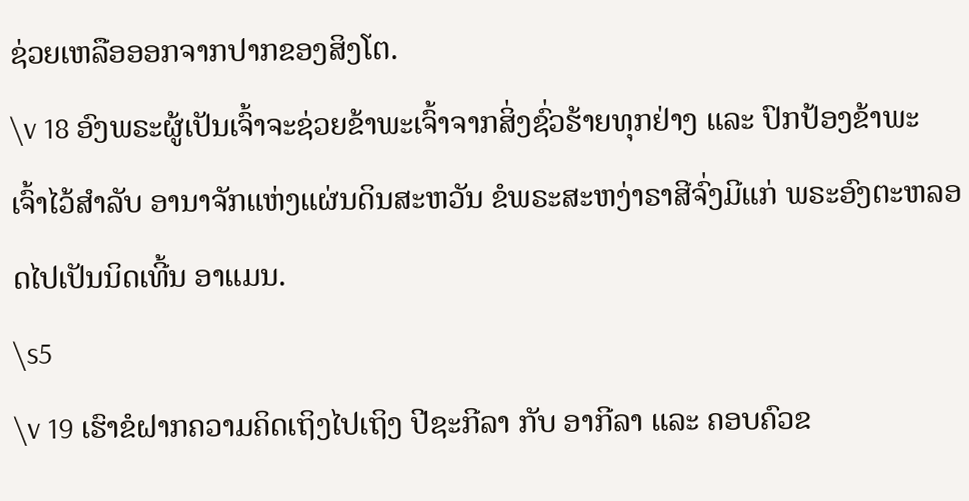ຊ່ວຍເຫລືອອອກຈາກປາກຂອງສິງໂຕ.
\v 18 ອົງພຣະຜູ້ເປັນເຈົ້າຈະຊ່ວຍຂ້າພະເຈົ້າຈາກສິ່ງຊົ່ວຮ້າຍທຸກຢ່າງ ແລະ ປົກປ້ອງຂ້າພະເຈົ້າໄວ້ສຳລັບ ອານາຈັກແຫ່ງແຜ່ນດິນສະຫວັນ ຂໍພຣະສະຫງ່າຣາສີຈົ່ງມີແກ່ ພຣະອົງຕະຫລອດໄປເປັນນິດເທີ້ນ ອາແມນ.
\s5
\v 19 ເຮົາຂໍຝາກຄວາມຄິດເຖິງໄປເຖິງ ປີຊະກີລາ ກັບ ອາກີລາ ແລະ ຄອບຄົວຂ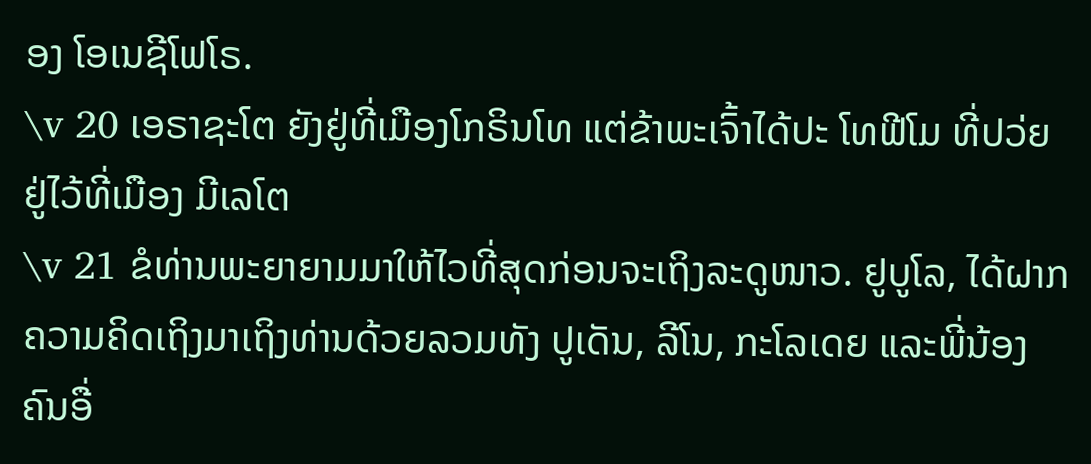ອງ ໂອເນຊີໂຟໂຣ.
\v 20 ເອຣາຊະໂຕ ຍັງຢູ່ທີ່ເມືອງໂກຣິນໂທ ແຕ່ຂ້າພະເຈົ້າໄດ້ປະ ໂທຟີໂມ ທີ່ປວ່ຍຢູ່ໄວ້ທີ່ເມືອງ ມີເລໂຕ
\v 21 ຂໍທ່ານພະຍາຍາມມາໃຫ້ໄວທີ່ສຸດກ່ອນຈະເຖິງລະດູໜາວ. ຢູບູໂລ, ໄດ້ຝາກຄວາມຄິດເຖິງມາເຖິງທ່ານດ້ວຍລວມທັງ ປູເດັນ, ລີໂນ, ກະໂລເດຍ ແລະພີ່ນ້ອງ ຄົນອື່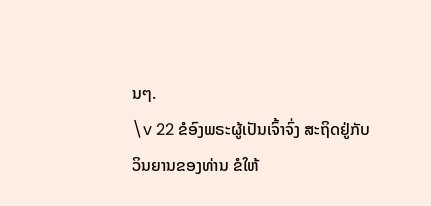ນໆ.
\v 22 ຂໍອົງພຣະຜູ້ເປັນເຈົ້າຈົ່ງ ສະຖິດຢູ່ກັບວິນຍານຂອງທ່ານ ຂໍໃຫ້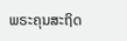ພຣະຄຸນສະຖິດ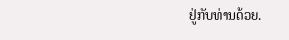ຢູ່ກັບທ່ານດ້ວຍ.